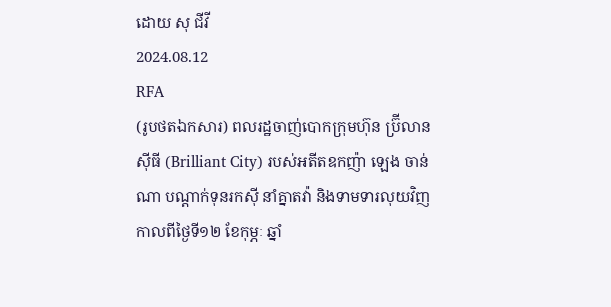ដោយ សុ ជីវី
2024.08.12
RFA
(រូបថតឯកសារ) ពលរដ្ឋចាញ់បោកក្រុមហ៊ុន ប្រ៊ីលាន ស៊ីធី (Brilliant City) របស់អតីតឧកញ៉ា ឡេង ចាន់ណា បណ្ដាក់ទុនរកស៊ី នាំគ្នាតវ៉ា និងទាមទារលុយវិញ កាលពីថ្ងៃទី១២ ខែកុម្ភៈ ឆ្នាំ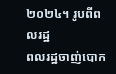២០២៤។ រូបពីពលរដ្ឋ
ពលរដ្ឋចាញ់បោក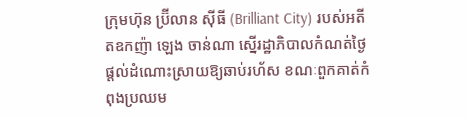ក្រុមហ៊ុន ប្រ៊ីលាន ស៊ីធី (Brilliant City) របស់អតីតឧកញ៉ា ឡេង ចាន់ណា ស្នើរដ្ឋាភិបាលកំណត់ថ្ងៃផ្ដល់ដំណោះស្រាយឱ្យឆាប់រហ័ស ខណៈពួកគាត់កំពុងប្រឈម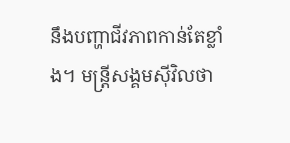នឹងបញ្ហាជីវភាពកាន់តែខ្លាំង។ មន្ត្រីសង្គមស៊ីវិលថា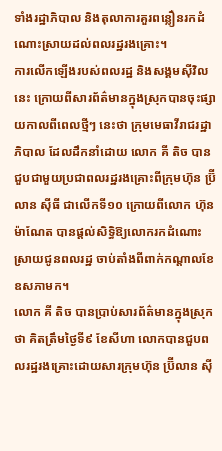ទាំងរដ្ឋាភិបាល និងតុលាការគួរពន្លឿនរកដំណោះស្រាយដល់ពលរដ្ឋរងគ្រោះ។
ការលើកឡើងរបស់ពលរដ្ឋ និងសង្គមស៊ីវិលនេះ ក្រោយពីសារព័ត៌មានក្នុងស្រុកបានចុះផ្សាយកាលពីពេលថ្មីៗ នេះថា ក្រុមមេធាវីរាជរដ្ឋាភិបាល ដែលដឹកនាំដោយ លោក គី តិច បានជួបជាមួយប្រជាពលរដ្ឋរងគ្រោះពីក្រុមហ៊ុន ប្រ៊ីលាន ស៊ីធី ជាលើកទី១០ ក្រោយពីលោក ហ៊ុន ម៉ាណែត បានផ្ដល់សិទ្ធិឱ្យលោករកដំណោះស្រាយជូនពលរដ្ឋ ចាប់តាំងពីពាក់កណ្ដាលខែឧសភាមក។
លោក គី តិច បានប្រាប់សារព័ត៌មានក្នុងស្រុកថា គិតត្រឹមថ្ងៃទី៩ ខែសីហា លោកបានជួបពលរដ្ឋរងគ្រោះដោយសារក្រុមហ៊ុន ប្រ៊ីលាន ស៊ី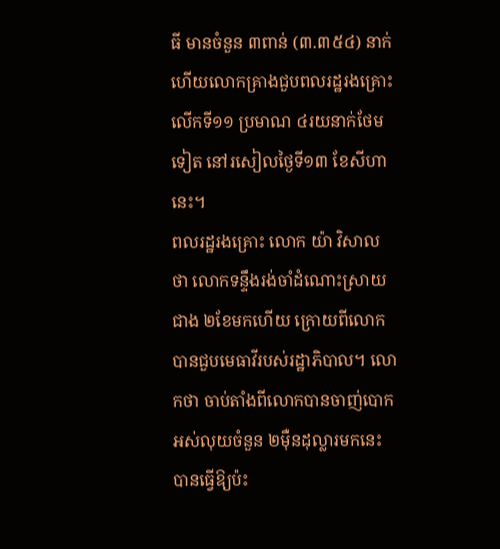ធី មានចំនួន ៣ពាន់ (៣.៣៥៤) នាក់ ហើយលោកគ្រាងជួបពលរដ្ឋរងគ្រោះលើកទី១១ ប្រមាណ ៤រយនាក់ថែមទៀត នៅរសៀលថ្ងៃទី១៣ ខែសីហានេះ។
ពលរដ្ឋរងគ្រោះ លោក យ៉ា វិសាល ថា លោកទន្ទឹងរង់ចាំដំណោះស្រាយជាង ២ខែមកហើយ ក្រោយពីលោកបានជួបមេធាវីរបស់រដ្ឋាភិបាល។ លោកថា ចាប់តាំងពីលោកបានចាញ់បោកអស់លុយចំនួន ២ម៉ឺនដុល្លារមកនេះ បានធ្វើឱ្យប៉ះ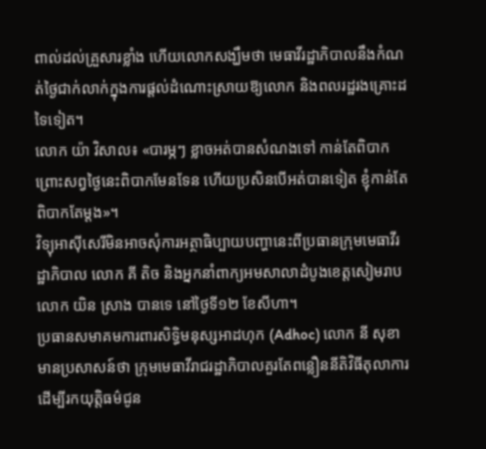ពាល់ដល់គ្រួសារខ្លាំង ហើយលោកសង្ឃឹមថា មេធាវីរដ្ឋាភិបាលនឹងកំណត់ថ្ងៃជាក់លាក់ក្នុងការផ្ដល់ដំណោះស្រាយឱ្យលោក និងពលរដ្ឋរងគ្រោះដទៃទៀត។
លោក យ៉ា វិសាល៖ «បារម្ភៗ ខ្លាចអត់បានសំណងទៅ កាន់តែពិបាក ព្រោះសព្វថ្ងៃនេះពិបាកមែនទែន ហើយប្រសិនបើអត់បានទៀត ខ្ញុំកាន់តែពិបាកតែម្ដង»។
វិទ្យុអាស៊ីសេរីមិនអាចសុំការអត្ថាធិប្បាយបញ្ហានេះពីប្រធានក្រុមមេធាវីរដ្ឋាភិបាល លោក គី តិច និងអ្នកនាំពាក្យអមសាលាដំបូងខេត្តសៀមរាប លោក យិន ស្រាង បានទេ នៅថ្ងៃទី១២ ខែសីហា។
ប្រធានសមាគមការពារសិទ្ធិមនុស្សអាដហុក (Adhoc) លោក នី សុខា មានប្រសាសន៍ថា ក្រុមមេធាវីរាជរដ្ឋាភិបាលគួរតែពន្លឿននីតិវិធីតុលាការ ដើម្បីរកយុត្តិធម៌ជូន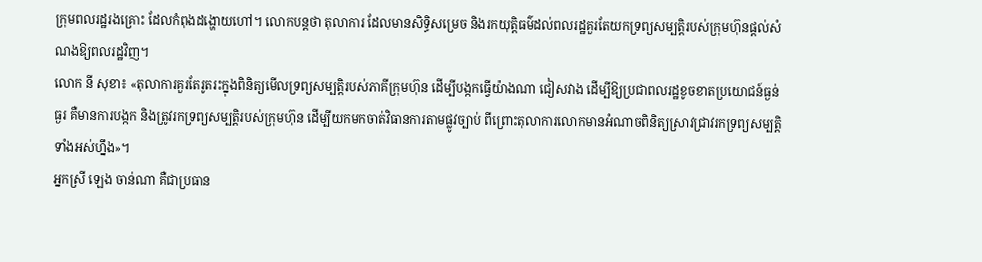ក្រុមពលរដ្ឋរងគ្រោះ ដែលកំពុងដង្ហោយហៅ។ លោកបន្តថា តុលាការ ដែលមានសិទ្ធិសម្រេច និងរកយុត្តិធម៌ដល់ពលរដ្ឋគួរតែយកទ្រព្យសម្បត្តិរបស់ក្រុមហ៊ុនផ្ដល់សំណងឱ្យពលរដ្ឋវិញ។
លោក នី សុខា៖ «តុលាការគួរតែរូតរះក្នុងពិនិត្យមើលទ្រព្យសម្បត្តិរបស់ភាគីក្រុមហ៊ុន ដើម្បីបង្កកធ្វើយ៉ាងណា ជៀសវាង ដើម្បីឱ្យប្រជាពលរដ្ឋខូចខាតប្រយោជន៍ធ្ងន់ធ្ងរ គឺមានការបង្កក និងត្រូវរកទ្រព្យសម្បត្តិរបស់ក្រុមហ៊ុន ដើម្បីយកមកចាត់វិធានការតាមផ្លូវច្បាប់ ពីព្រោះតុលាការលោកមានអំណាចពិនិត្យស្រាវជ្រាវរកទ្រព្យសម្បត្តិទាំងអស់ហ្នឹង»។
អ្នកស្រី ឡេង ចាន់ណា គឺជាប្រធាន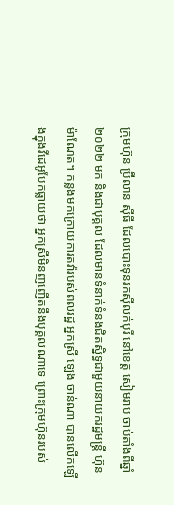ក្រុមហ៊ុន ប្រ៊ីលាន ស៊ីធី ដែលបោះទុនរកស៊ីលក់បុរី នៅខេត្ត សៀមរាប ចាប់តាំងពីឆ្នាំ២០២២ មក និងជាបុគ្គល ដែលមានទំនាក់ទំនងជិតស្និទ្ធជាមួយនាយករដ្ឋមន្ត្រី ហ៊ុន ម៉ាណែត។ កន្លងមកក្រោយការតវ៉ារបស់ពលរដ្ឋ អ្នកស្រី ឡេង ចាន់ណា បានលើកឡើងក្នុងវីដេអូបែកធ្លាយថា អ្នកស្រីមិនញញើតនឹងបុគ្គលណាទេ ព្រោះក្រុមហ៊ុនរបស់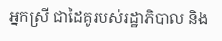អ្នកស្រី ជាដៃគូរបស់រដ្ឋាភិបាល និង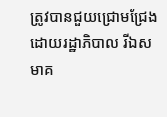ត្រូវបានជួយជ្រោមជ្រែងដោយរដ្ឋាភិបាល រីឯសមាគ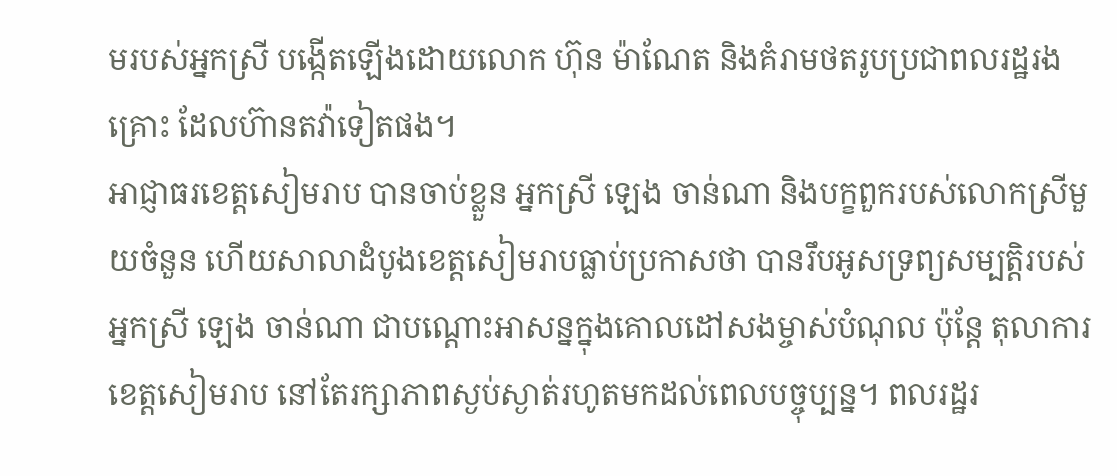មរបស់អ្នកស្រី បង្កើតឡើងដោយលោក ហ៊ុន ម៉ាណែត និងគំរាមថតរូបប្រជាពលរដ្ឋរងគ្រោះ ដែលហ៊ានតវ៉ាទៀតផង។
អាជ្ញាធរខេត្តសៀមរាប បានចាប់ខ្លួន អ្នកស្រី ឡេង ចាន់ណា និងបក្ខពួករបស់លោកស្រីមួយចំនួន ហើយសាលាដំបូងខេត្តសៀមរាបធ្លាប់ប្រកាសថា បានរឹបអូសទ្រព្យសម្បត្តិរបស់ អ្នកស្រី ឡេង ចាន់ណា ជាបណ្ដោះអាសន្នក្នុងគោលដៅសងម្ចាស់បំណុល ប៉ុន្តែ តុលាការខេត្តសៀមរាប នៅតែរក្សាភាពស្ងប់ស្ងាត់រហូតមកដល់ពេលបច្ចុប្បន្ន។ ពលរដ្ឋរ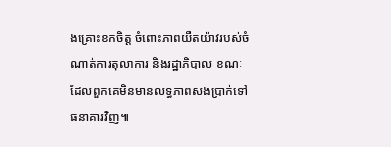ងគ្រោះខកចិត្ត ចំពោះភាពយឺតយ៉ាវរបស់ចំណាត់ការតុលាការ និងរដ្ឋាភិបាល ខណៈដែលពួកគេមិនមានលទ្ធភាពសងប្រាក់ទៅធនាគារវិញ៕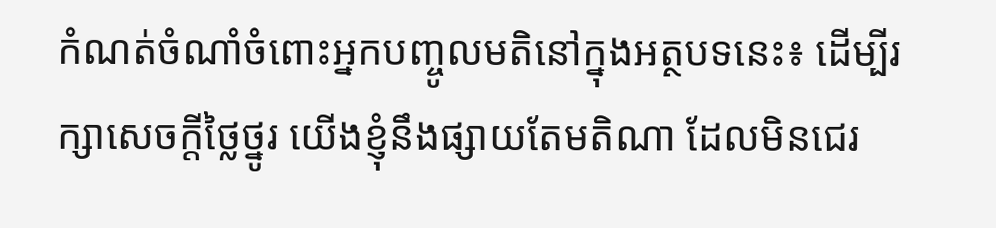កំណត់ចំណាំចំពោះអ្នកបញ្ចូលមតិនៅក្នុងអត្ថបទនេះ៖ ដើម្បីរក្សាសេចក្ដីថ្លៃថ្នូរ យើងខ្ញុំនឹងផ្សាយតែមតិណា ដែលមិនជេរ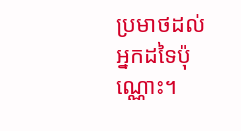ប្រមាថដល់អ្នកដទៃប៉ុណ្ណោះ។